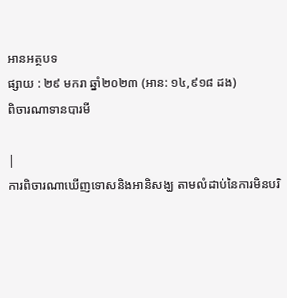អានអត្ថបទ
ផ្សាយ : ២៩ មករា ឆ្នាំ២០២៣ (អាន: ១៤,៩១៨ ដង)
ពិចារណាទានបារមី

|
ការពិចារណាឃើញទោសនិងអានិសង្ឃ តាមលំដាប់នៃការមិនបរិ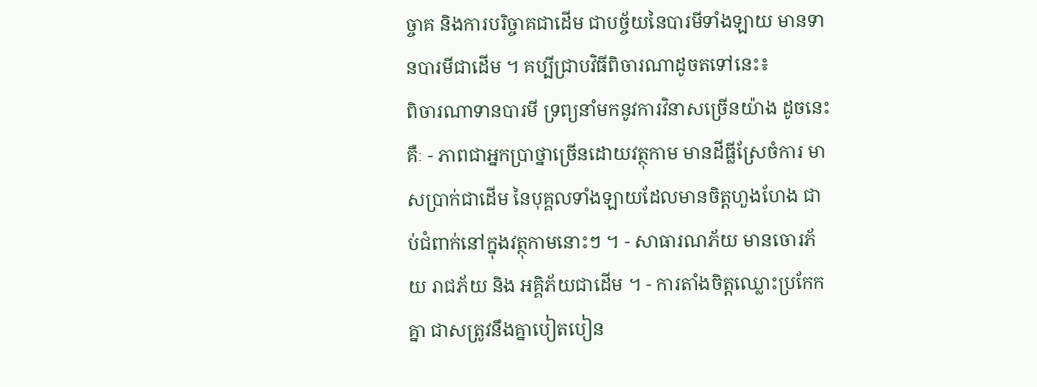ច្ចាគ និងការបរិច្ចាគជាដើម ជាបច្ច័យនៃបារមីទាំងឡាយ មានទានបារមីជាដើម ។ គប្បីជ្រាបវិធីពិចារណាដូចតទៅនេះ៖
ពិចារណាទានបារមី ទ្រព្យនាំមកនូវការវិនាសច្រើនយ៉ាង ដូចនេះគឺៈ - ភាពជាអ្នកប្រាថ្នាច្រើនដោយវត្ថុកាម មានដីធ្លីស្រែចំការ មាសប្រាក់ជាដើម នៃបុគ្គលទាំងឡាយដែលមានចិត្តហួងហែង ជាប់ជំពាក់នៅក្នុងវត្ថុកាមនោះៗ ។ - សាធារណភ័យ មានចោរភ័យ រាជភ័យ និង អគ្គិភ័យជាដើម ។ - ការតាំងចិត្តឈ្លោះប្រកែកគ្នា ជាសត្រូវនឹងគ្នាបៀតបៀន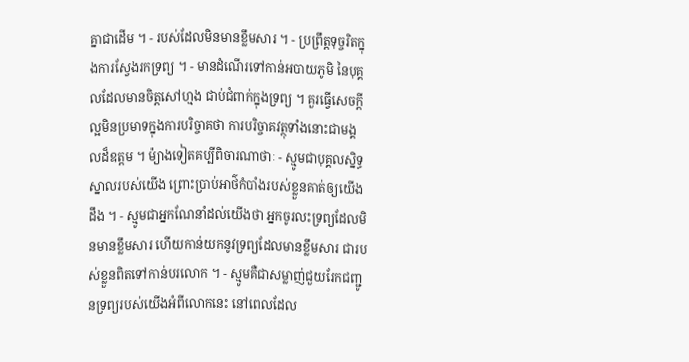គ្នាជាដើម ។ - របស់ដែលមិនមានខ្លឹមសារ ។ - ប្រព្រឹត្តទុច្ចរិតក្នុងការស្វែងរកទ្រព្យ ។ - មានដំណើរទៅកាន់អបាយភូមិ នៃបុគ្គលដែលមានចិត្តសៅហ្មង ជាប់ជំពាក់ក្នុងទ្រព្យ ។ គួរធ្វើសេចក្តីល្អមិនប្រមាទក្នុងការបរិច្ចាគថា ការបរិច្ចាគវត្ថុទាំងនោះជាមង្គលដ៏ឧត្តម ។ ម៉្យាងទៀតគប្បីពិចារណាថាៈ - ស្មូមជាបុគ្គលស្និទ្ធស្នាលរបស់យើង ព្រោះប្រាប់អាថ៌កំបាំងរបស់ខ្លួនគាត់ឲ្យយើងដឹង ។ - ស្មូមជាអ្នកណែនាំដល់យើងថា អ្នកចូរលះទ្រព្យដែលមិនមានខ្លឹមសារ ហើយកាន់យកនូវទ្រព្យដែលមានខ្លឹមសារ ជារបស់ខ្លួនពិតទៅកាន់បរលោក ។ - ស្មូមគឺជាសម្លាញ់ជួយរែកជញ្ជូនទ្រព្យរបស់យើងអំពីលោកនេះ នៅពេលដែល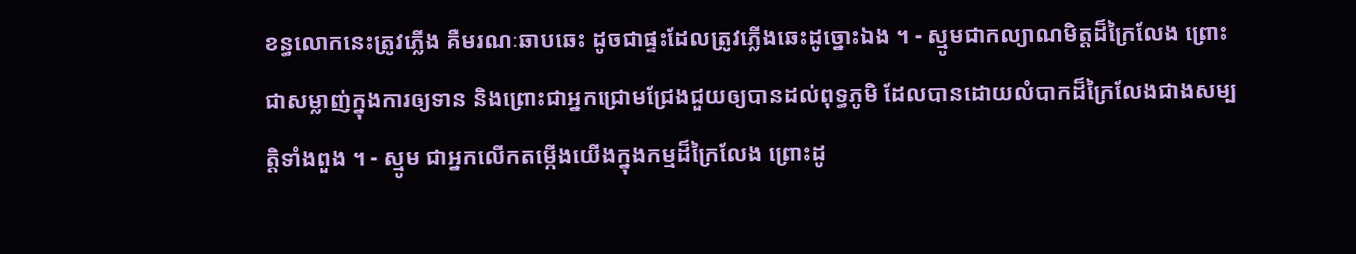ខន្ធលោកនេះត្រូវភ្លើង គឺមរណៈឆាបឆេះ ដូចជាផ្ទះដែលត្រូវភ្លើងឆេះដូច្នោះឯង ។ - ស្មូមជាកល្យាណមិត្តដ៏ក្រៃលែង ព្រោះជាសម្លាញ់ក្នុងការឲ្យទាន និងព្រោះជាអ្នកជ្រោមជ្រែងជួយឲ្យបានដល់ពុទ្ធភូមិ ដែលបានដោយលំបាកដ៏ក្រៃលែងជាងសម្បត្តិទាំងពួង ។ - ស្មូម ជាអ្នកលើកតម្កើងយើងក្នុងកម្មដ៏ក្រៃលែង ព្រោះដូ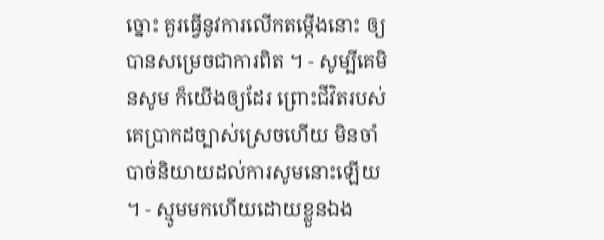ច្នោះ គួរធ្វើនូវការលើកតម្កើងនោះ ឲ្យបានសម្រេចជាការពិត ។ - សូម្បីគេមិនសូម ក៏យើងឲ្យដែរ ព្រោះជីវិតរបស់គេប្រាកដច្បាស់ស្រេចហើយ មិនចាំបាច់និយាយដល់ការសូមនោះឡើយ ។ - ស្មូមមកហើយដោយខ្លួនឯង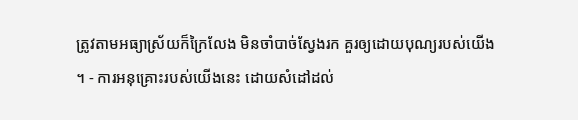ត្រូវតាមអធ្យាស្រ័យក៏ក្រៃលែង មិនចាំបាច់ស្វែងរក គួរឲ្យដោយបុណ្យរបស់យើង ។ - ការអនុគ្រោះរបស់យើងនេះ ដោយសំដៅដល់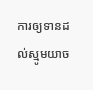ការឲ្យទានដល់ស្មូមយាច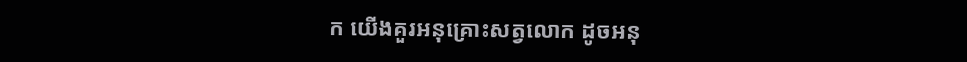ក យើងគួរអនុគ្រោះសត្វលោក ដូចអនុ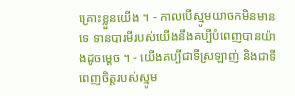គ្រោះខ្លួនយើង ។ - កាលបើស្មូមយាចកមិនមានទេ ទានបារមីរបស់យើងនឹងគប្បីបំពេញបានយ៉ាងដូចម្តេច ។ - យើងគប្បីជាទីស្រឡាញ់ និងជាទីពេញចិត្តរបស់ស្មូម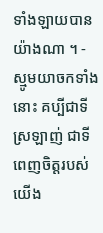ទាំងឡាយបានយ៉ាងណា ។ - ស្មូមយាចកទាំងនោះ គប្បីជាទីស្រឡាញ់ ជាទីពេញចិត្តរបស់យើង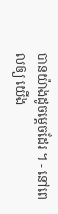បានយ៉ាងដូចម្តេចដែរ ។ - នៅពេលឲ្យ យើង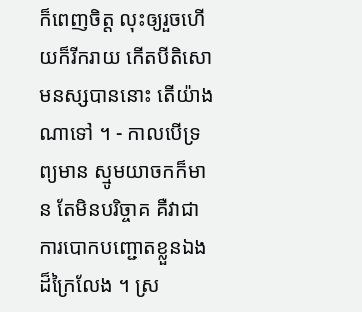ក៏ពេញចិត្ត លុះឲ្យរួចហើយក៏រីករាយ កើតបីតិសោមនស្សបាននោះ តើយ៉ាងណាទៅ ។ - កាលបើទ្រព្យមាន ស្មូមយាចកក៏មាន តែមិនបរិច្ចាគ គឺវាជាការបោកបញ្ជោតខ្លួនឯងដ៏ក្រៃលែង ។ ស្រ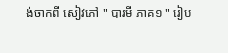ង់ចាកពី សៀវភៅ " បារមី ភាគ១ " រៀប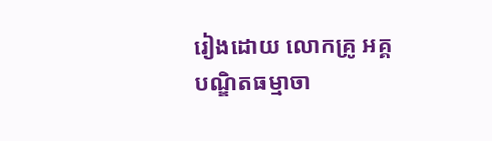រៀងដោយ លោកគ្រូ អគ្គបណ្ឌិតធម្មាចា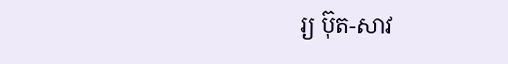រ្យ ប៊ុត-សាវ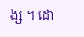ង្ស ។ ដោ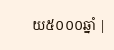យ៥០០០ឆ្នាំ |